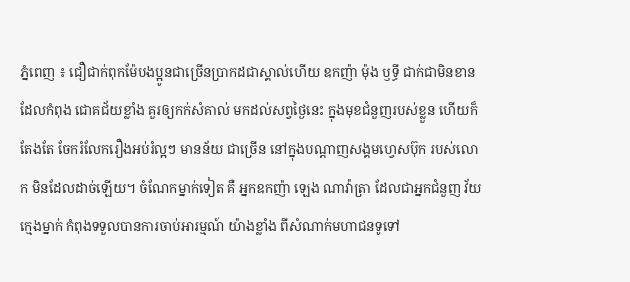ភ្នំពេញ ៖ ជឿជាក់ពុកម៉ែបងប្អូនជាច្រើនប្រាកដជាស្គាល់ហើយ ឧកញ៉ា ម៉ុង ឫទ្ធី ជាក់ជាមិនខាន ដែលកំពុង ជោគជ័យខ្លាំង គួរឲ្យកក់សំគាល់ មកដល់សព្វថ្ងៃនេះ ក្នុងមុខជំនួញរបស់ខ្លួន ហើយក៏តែងតែ ចែករំលែករឿងអប់រំល្អៗ មានន័យ ជាច្រើន នៅក្នុងបណ្តាញសង្គមហ្វេសប៊ុក របស់លោក មិនដែលដាច់ឡើយ។ ចំណែកម្នាក់ទៀត គឺ អ្នកឧកញ៉ា ឡេង ណាវ៉ាត្រា ដែលជាអ្នកជំនួញ វ័យក្មេងម្នាក់ កំពុងទទួលបានការចាប់អារម្មណ៍ យ៉ាងខ្លាំង ពីសំណាក់មហាជនទូទៅ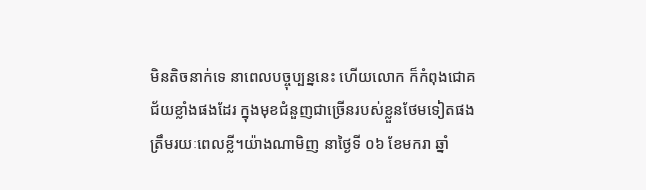មិនតិចនាក់ទេ នាពេលបច្ចុប្បន្ននេះ ហើយលោក ក៏កំពុងជោគជ័យខ្លាំងផងដែរ ក្នុងមុខជំនួញជាច្រើនរបស់ខ្លួនថែមទៀតផង
ត្រឹមរយៈពេលខ្លី។យ៉ាងណាមិញ នាថ្ងៃទី ០៦ ខែមករា ឆ្នាំ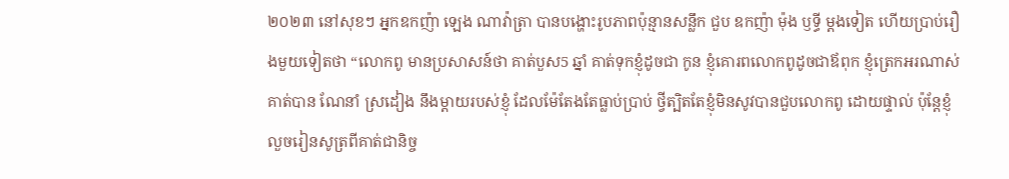២០២៣ នៅសុខៗ អ្នកឧកញ៉ា ឡេង ណាវ៉ាត្រា បានបង្ហោះរូបភាពប៉ុន្មានសន្លឹក ជួប ឧកញ៉ា ម៉ុង ឫទ្ធី ម្តងទៀត ហើយប្រាប់រឿងមួយទៀតថា “លោកពូ មានប្រសាសន៍ថា គាត់បួស5 ឆ្នាំ គាត់ទុកខ្ញុំដូចជា កូន ខ្ញុំគោរពលោកពូដូចជាឪពុក ខ្ញុំត្រេកអរណាស់ គាត់បាន ណែនាំ ស្រដៀង នឹងម្ដាយរបស់ខ្ញុំ ដែលម៉ែតែងតែធ្លាប់ប្រាប់ ថ្វីត្បិតតែខ្ញុំមិនសូវបានជួបលោកពូ ដោយផ្ទាល់ ប៉ុន្តែខ្ញុំ លួចរៀនសូត្រពីគាត់ជានិច្ច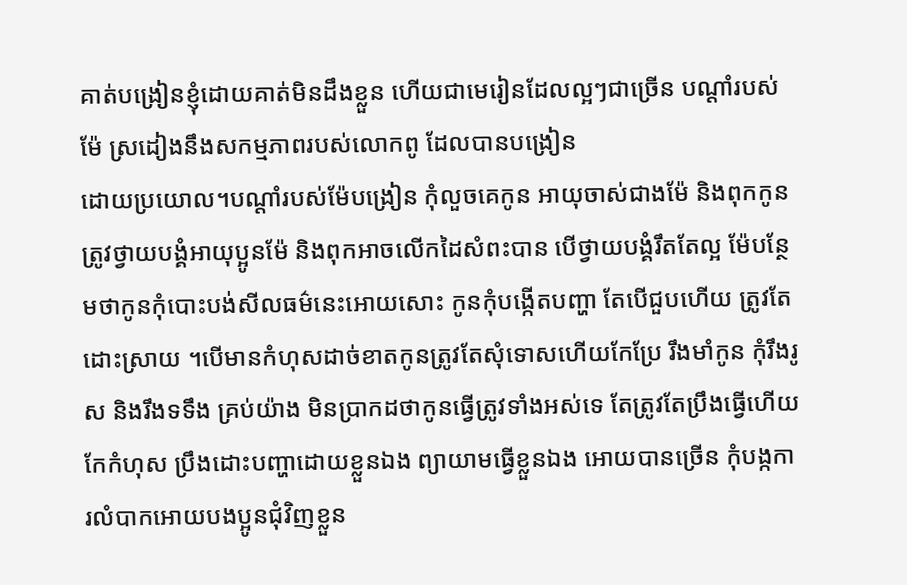គាត់បង្រៀនខ្ញុំដោយគាត់មិនដឹងខ្លួន ហើយជាមេរៀនដែលល្អៗជាច្រើន បណ្ដាំរបស់ម៉ែ ស្រដៀងនឹងសកម្មភាពរបស់លោកពូ ដែលបានបង្រៀន
ដោយប្រយោល។បណ្ដាំរបស់ម៉ែបង្រៀន កុំលួចគេកូន អាយុចាស់ជាងម៉ែ និងពុកកូន ត្រូវថ្វាយបង្គំអាយុប្អូនម៉ែ និងពុកអាចលើកដៃសំពះបាន បើថ្វាយបង្គំរឹតតែល្អ ម៉ែបន្ថែមថាកូនកុំបោះបង់សីលធម៌នេះអោយសោះ កូនកុំបង្កើតបញ្ហា តែបើជួបហើយ ត្រូវតែដោះស្រាយ ។បើមានកំហុសដាច់ខាតកូនត្រូវតែសុំទោសហើយកែប្រែ រឹងមាំកូន កុំរឹងរូស និងរឹងទទឹង គ្រប់យ៉ាង មិនប្រាកដថាកូនធ្វើត្រូវទាំងអស់ទេ តែត្រូវតែប្រឹងធ្វើហើយកែកំហុស ប្រឹងដោះបញ្ហាដោយខ្លួនឯង ព្យាយាមធ្វើខ្លួនឯង អោយបានច្រើន កុំបង្កការលំបាកអោយបងប្អូនជុំវិញខ្លួន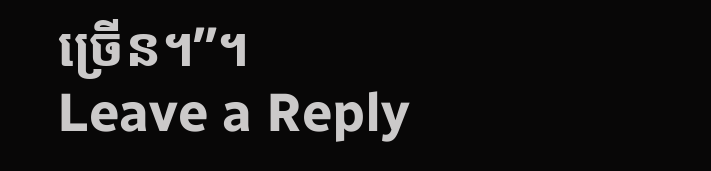ច្រើន។”។
Leave a Reply